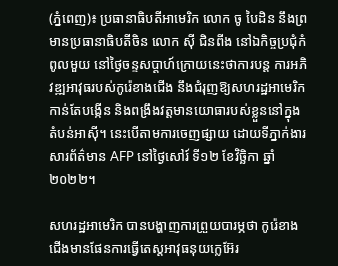(ភ្នំពេញ)៖ ប្រធានាធិបតីអាមេរិក លោក ចូ បៃដិន នឹងព្រមានប្រធានាធិបតីចិន លោក ស៊ី ជិនពីង នៅឯកិច្ចប្រជុំកំពូលមួយ នៅថ្ងៃចន្ទសប្ដាហ៍ក្រោយនេះថាការបន្ត ការអភិវឌ្ឍអាវុធរបស់កូរ៉េខាងជើង នឹងជំរុញឱ្យសហរដ្ឋអាមេរិកកាន់តែបង្កើន និងពង្រឹងវត្តមានយោធារបស់ខ្លួននៅក្នុងតំបន់អាស៊ី។ នេះបើតាមការចេញផ្សាយ ដោយទីភ្នាក់ងារសារព័ត៌មាន AFP នៅថ្ងៃសៅរ៍ ទី១២ ខែវិច្ឆិកា ឆ្នាំ២០២២។

សហរដ្ឋអាមេរិក បានបង្ហាញការព្រួយបារម្ភថា កូរ៉េខាងជើងមានផែនការធ្វើតេស្ដអាវុធនុយក្លេអ៊ែរ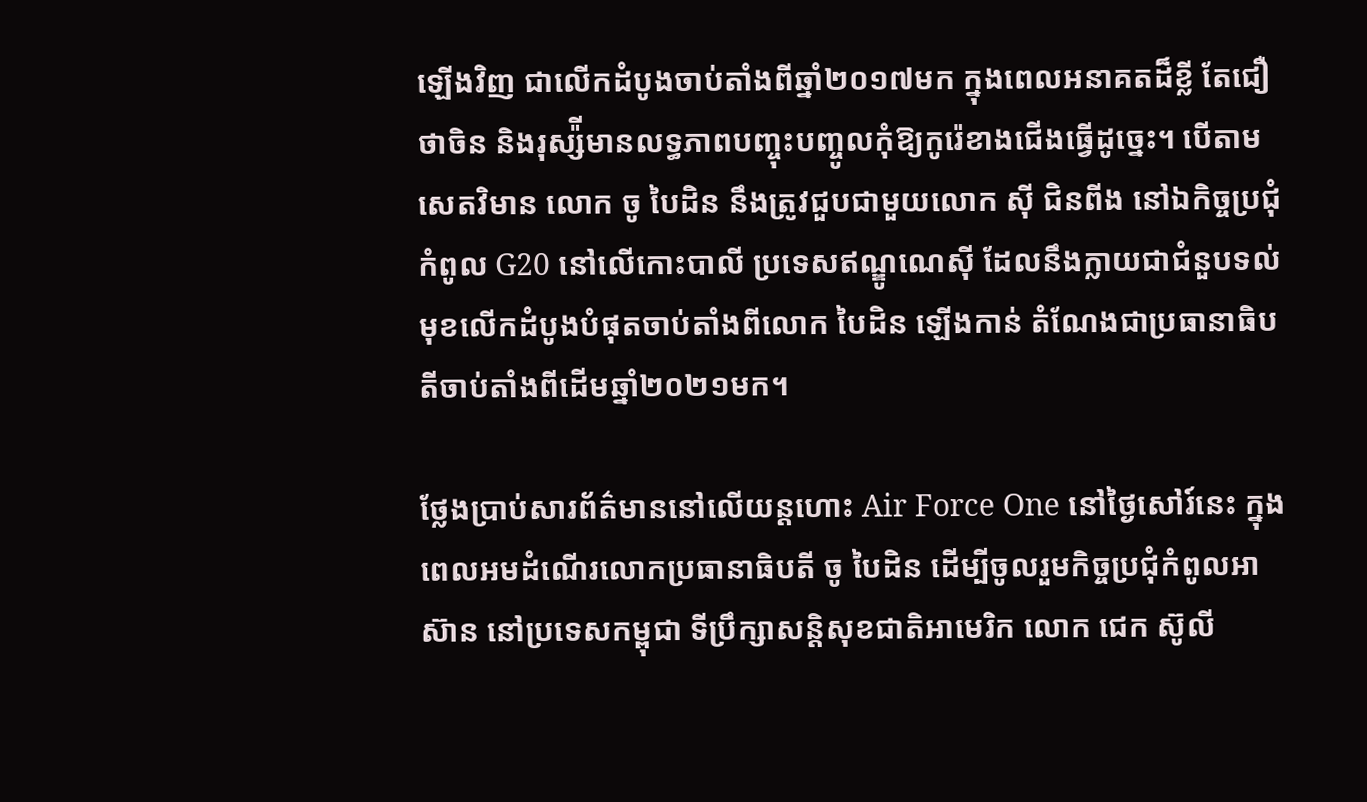ឡើងវិញ ជាលើកដំបូងចាប់តាំងពីឆ្នាំ២០១៧មក ក្នុងពេលអនាគតដ៏ខ្លី តែជឿថាចិន និងរុស្ស៉ីមានលទ្ធភាពបញ្ចុះបញ្ចូលកុំឱ្យកូរ៉េខាងជើងធ្វើដូច្នេះ។ បើតាមសេតវិមាន លោក ចូ បៃដិន នឹងត្រូវជួបជាមួយលោក ស៊ី ជិនពីង នៅឯកិច្ចប្រជុំកំពូល G20 នៅលើកោះបាលី ប្រទេសឥណ្ឌូណេស៊ី ដែលនឹងក្លាយជាជំនួបទល់មុខលើកដំបូងបំផុតចាប់តាំងពីលោក បៃដិន ឡើងកាន់ តំណែងជាប្រធានាធិបតីចាប់តាំងពីដើមឆ្នាំ២០២១មក។

ថ្លែងប្រាប់សារព័ត៌មាននៅលើយន្ដហោះ Air Force One នៅថ្ងៃសៅរ៍នេះ ក្នុងពេលអមដំណើរលោកប្រធានាធិបតី ចូ បៃដិន ដើម្បីចូលរួមកិច្ចប្រជុំកំពូលអាស៊ាន នៅប្រទេសកម្ពុជា ទីប្រឹក្សាសន្តិសុខជាតិអាមេរិក លោក ជេក ស៊ូលី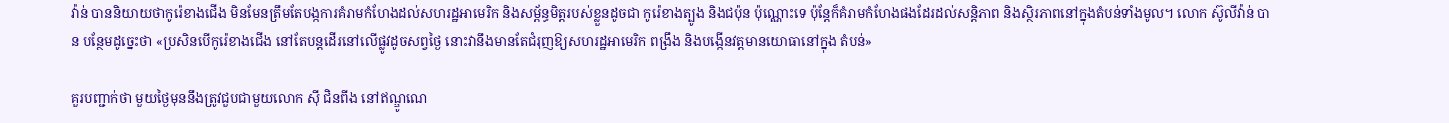វ៉ាន់ បាននិយាយថាកូរ៉េខាងជើង មិនមែនត្រឹមតែបង្កការគំរាមកំហែងដល់សហរដ្ឋអាមេរិក និងសម្ព័ន្ធមិត្តរបស់ខ្លួនដូចជា កូរ៉េខាងត្បូង និងជប៉ុន ប៉ុណ្ណោះទេ ប៉ុន្តែក៏គំរាមកំហែងផងដែរដល់សន្តិភាព និងស្ថិរភាពនៅក្នុងតំបន់ទាំងមូល។ លោក ស៊ូលីវ៉ាន់ បាន បន្ថែមដូច្នេះថា «ប្រសិនបើកូរ៉េខាងជើង នៅតែបន្តដើរនៅលើផ្លូវដូចសព្វថ្ងៃ នោះវានឹងមានតែជំរុញឱ្យសហរដ្ឋអាមេរិក ពង្រឹង និងបង្កើនវត្តមានយោធានៅក្នុង តំបន់»

គួរបញ្ជាក់ថា មួយថ្ងៃមុននឹងត្រូវជួបជាមួយលោក ស៊ី ជិនពីង នៅឥណ្ឌូណេ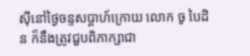ស៊ីនៅថ្ងៃចន្ទសប្ដាហ៍ក្រោយ លោក ចូ បៃដិន ក៏នឹងត្រូវជួបពិភាក្សាជា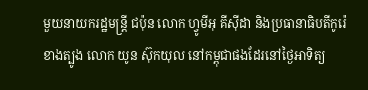មួយនាយករដ្ឋមន្ត្រី ជប៉ុន លោក ហ្វូមីអុ គីស៊ីដា និងប្រធានាធិបតីកូរ៉េខាងត្បូង លោក យូន ស៊ុកយុល នៅកម្ពុជាផងដែរនៅថ្ងៃអាទិត្យ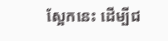ស្អែកនេះ ដើម្បីជ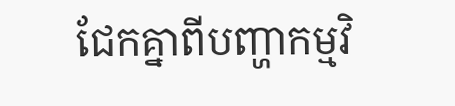ជែកគ្នាពីបញ្ហាកម្មវិ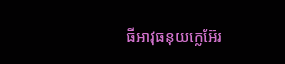ធីអាវុធនុយក្លេអ៊ែរ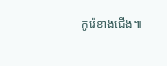កូរ៉េខាងជើង៕